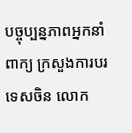បច្ចុប្បន្នភាពអ្នកនាំពាក្យ ក្រសួងការបរទេសចិន លោក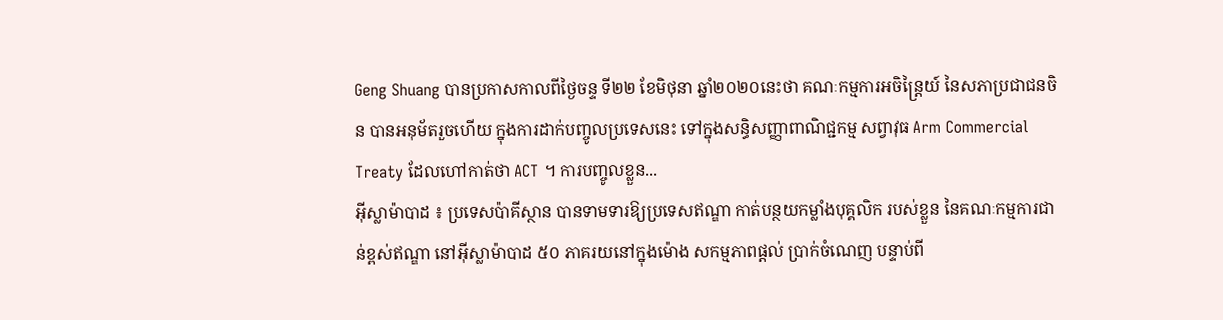Geng Shuang បានប្រកាសកាលពីថ្ងៃចន្ទ ទី២២ ខែមិថុនា ឆ្នាំ២០២០នេះថា គណៈកម្មការអចិន្ត្រៃយ៍ នៃសភាប្រជាជនចិន បានអនុម័តរួចហើយ ក្នុងការដាក់បញ្ចូលប្រទេសនេះ ទៅក្នុងសន្ធិសញ្ញាពាណិជ្ជកម្ម សព្វាវុធ Arm Commercial Treaty ដែលហៅកាត់ថា ACT ។ ការបញ្ចូលខ្លួន...
អ៊ីស្លាម៉ាបាដ ៖ ប្រទេសប៉ាគីស្ថាន បានទាមទារឱ្យប្រទេសឥណ្ឌា កាត់បន្ថយកម្លាំងបុគ្គលិក របស់ខ្លួន នៃគណៈកម្មការជាន់ខ្ពស់ឥណ្ឌា នៅអ៊ីស្លាម៉ាបាដ ៥០ ភាគរយនៅក្នុងម៉ោង សកម្មភាពផ្តល់ ប្រាក់ចំណេញ បន្ទាប់ពី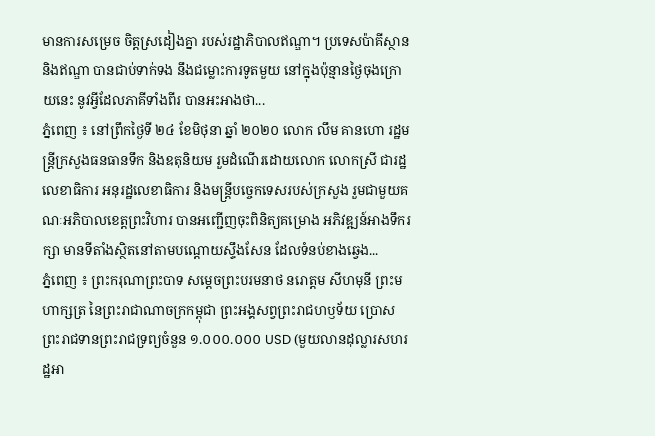មានការសម្រេច ចិត្តស្រដៀងគ្នា របស់រដ្ឋាភិបាលឥណ្ឌា។ ប្រទេសប៉ាគីស្ថាន និងឥណ្ឌា បានជាប់ទាក់ទង នឹងជម្លោះការទូតមួយ នៅក្នុងប៉ុន្មានថ្ងៃចុងក្រោយនេះ នូវអ្វីដែលភាគីទាំងពីរ បានអះអាងថា...
ភ្នំពេញ ៖ នៅព្រឹកថ្ងៃទី ២៤ ខែមិថុនា ឆ្នាំ ២០២០ លោក លឹម គានហោ រដ្ឋមន្ត្រីក្រសួងធនធានទឹក និងឧតុនិយម រួមដំណើរដោយលោក លោកស្រី ជារដ្ឋលេខាធិការ អនុរដ្ឋលេខាធិការ និងមន្រ្តីបច្ចេកទេសរបស់ក្រសួង រួមជាមួយគណៈអភិបាលខេត្តព្រះវិហារ បានអញ្ជើញចុះពិនិត្យគម្រោង អភិវឌ្ឍន៍អាងទឹករក្សា មានទីតាំងស្ថិតនៅតាមបណ្តោយស្ទឹងសែន ដែលទំនប់ខាងឆ្វេង...
ភ្នំពេញ ៖ ព្រះករុណាព្រះបាទ សម្ដេចព្រះបរមនាថ នរោត្តម សីហមុនី ព្រះមហាក្សត្រ នៃព្រះរាជាណាចក្រកម្ពុជា ព្រះអង្គសព្វព្រះរាជហឫទ័យ ប្រោសព្រះរាជទានព្រះរាជទ្រព្យចំនួន ១.០០០.០០០ USD (មួយលានដុល្លារសហរដ្ឋអា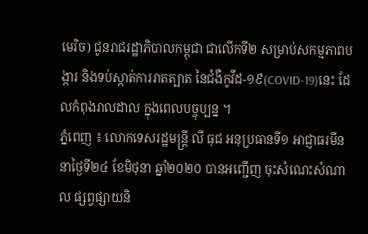មេរិច) ជូនរាជរដ្ឋាភិបាលកម្ពុជា ជាលើកទី២ សម្រាប់សកម្មភាពបង្ការ និងទប់ស្កាត់ការរាតត្បាត នៃជំងឺកូវីដ-១៩(COVID-19)នេះ ដែលកំពុងរាលដាល ក្នុងពេលបច្ចុប្បន្ន ។
ភ្នំពេញ ៖ លោកទេសរដ្ឋមន្ត្រី លី ធុជ អនុប្រធានទី១ អាជ្ញាធរមីន នាថ្ងៃទី២៤ ខែមិថុនា ឆ្នាំ២០២០ បានអញ្ជើញ ចុះសំណេះសំណាល ផ្សព្វផ្សាយនិ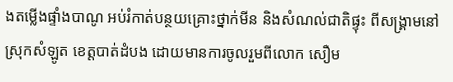ងតម្លើងផ្ទាំងបាណូ អប់រំកាត់បន្ថយគ្រោះថ្នាក់មីន និងសំណល់ជាតិផ្ទុះ ពីសង្គ្រាមនៅស្រុកសំឡូត ខេត្តបាត់ដំបង ដោយមានការចូលរួមពីលោក សឿម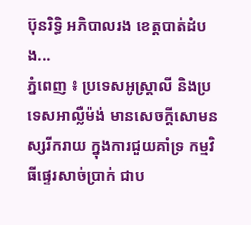ប៊ុនរិទ្ធិ អភិបាលរង ខេត្តបាត់ដំបង...
ភ្នំពេញ ៖ ប្រទេសអូស្រ្តាលី និងប្រទេសអាល្លឺម៉ង់ មានសេចក្តីសោមនស្សរីករាយ ក្នុងការជួយគាំទ្រ កម្មវិធីផ្ទេរសាច់ប្រាក់ ជាប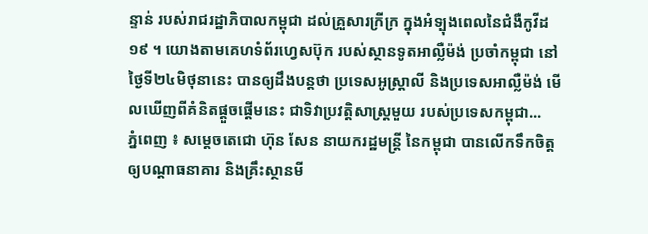ន្ទាន់ របស់រាជរដ្ឋាភិបាលកម្ពុជា ដល់គ្រួសារក្រីក្រ ក្នុងអំទ្បុងពេលនៃជំងឺកូវីដ១៩ ។ យោងតាមគេហទំព័រហ្វេសប៊ុក របស់ស្ថានទូតអាល្លឺម៉ង់ ប្រចាំកម្ពុជា នៅថ្ងៃទី២៤មិថុនានេះ បានឲ្យដឹងបន្តថា ប្រទេសអូស្ត្រាលី និងប្រទេសអាល្លឺម៉ង់ មើលឃើញពីគំនិតផ្តួចផ្តើមនេះ ជាទិវាប្រវត្តិសាស្រ្តមួយ របស់ប្រទេសកម្ពុជា...
ភ្នំពេញ ៖ សម្ដេចតេជោ ហ៊ុន សែន នាយករដ្ឋមន្ដ្រី នៃកម្ពុជា បានលើកទឹកចិត្ត ឲ្យបណ្តាធនាគារ និងគ្រឹះស្ថានមី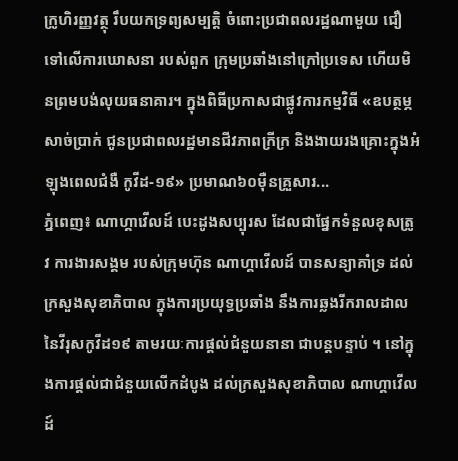ក្រូហិរញ្ញវត្ថុ រឹបយកទ្រព្យសម្បតិ្ត ចំពោះប្រជាពលរដ្ឋណាមួយ ជឿទៅលើការឃោសនា របស់ពួក ក្រុមប្រឆាំងនៅក្រៅប្រទេស ហើយមិនព្រមបង់លុយធនាគារ។ ក្នុងពិធីប្រកាសជាផ្លូវការកម្មវិធី «ឧបត្ថម្ភសាច់ប្រាក់ ជូនប្រជាពលរដ្ឋមានជីវភាពក្រីក្រ និងងាយរងគ្រោះក្នុងអំឡុងពេលជំងឺ កូវីដ-១៩» ប្រមាណ៦០ម៉ឺនគ្រួសារ...
ភ្នំពេញ៖ ណាហ្គាវើលដ៍ បេះដូងសប្បុរស ដែលជាផ្នែកទំនួលខុសត្រូវ ការងារសង្គម របស់ក្រុមហ៊ុន ណាហ្គាវើលដ៍ បានសន្យាគាំទ្រ ដល់ក្រសួងសុខាភិបាល ក្នុងការប្រយុទ្ធប្រឆាំង នឹងការឆ្លងរីករាលដាល នៃវីរុសកូវីដ១៩ តាមរយៈការផ្ដល់ជំនួយនានា ជាបន្តបន្ទាប់ ។ នៅក្នុងការផ្ដល់ជាជំនួយលើកដំបូង ដល់ក្រសួងសុខាភិបាល ណាហ្គាវើលដ៍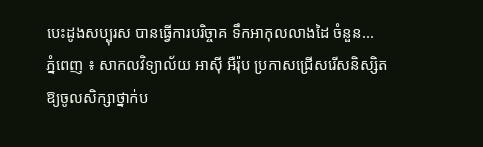បេះដូងសប្បុរស បានធ្វើការបរិច្ចាគ ទឹកអាកុលលាងដៃ ចំនួន...
ភ្នំពេញ ៖ សាកលវិទ្យាល័យ អាស៊ី អឺរ៉ុប ប្រកាសជ្រើសរើសនិស្សិតឱ្យចូលសិក្សាថ្នាក់ប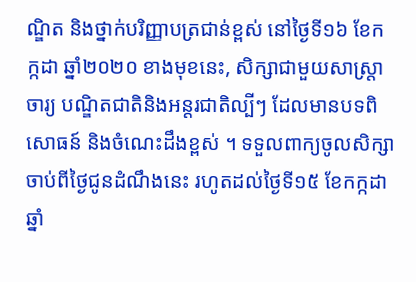ណ្ឌិត និងថ្នាក់បរិញ្ញាបត្រជាន់ខ្ពស់ នៅថ្ងៃទី១៦ ខែកក្កដា ឆ្នាំ២០២០ ខាងមុខនេះ, សិក្សាជាមួយសាស្រ្តាចារ្យ បណ្ឌិតជាតិនិងអន្តរជាតិល្បីៗ ដែលមានបទពិសោធន៍ និងចំណេះដឹងខ្ពស់ ។ ទទួលពាក្យចូលសិក្សា ចាប់ពីថ្ងៃជូនដំណឹងនេះ រហូតដល់ថ្ងៃទី១៥ ខែកក្កដា ឆ្នាំ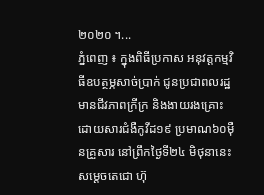២០២០ ។...
ភ្នំពេញ ៖ ក្នុងពិធីប្រកាស អនុវត្តកម្មវិធីឧបត្ថម្ភសាច់ប្រាក់ ជូនប្រជាពលរដ្ឋមានជីវភាពក្រីក្រ និងងាយរងគ្រោះ ដោយសារជំងឺកូវីដ១៩ ប្រមាណ៦០ម៉ឺនគ្រួសារ នៅព្រឹកថ្ងៃទី២៤ មិថុនានេះ សម្ដេចតេជោ ហ៊ុ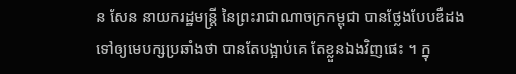ន សែន នាយករដ្ឋមន្ដ្រី នៃព្រះរាជាណាចក្រកម្ពុជា បានថ្លែងបែបឌឺដង ទៅឲ្យមេបក្សប្រឆាំងថា បានតែបង្អាប់គេ តែខ្លួនឯងវិញផេះ ។ ក្នុ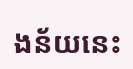ងន័យនេះ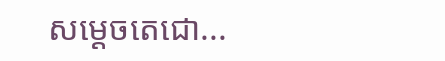សម្ដេចតេជោ...